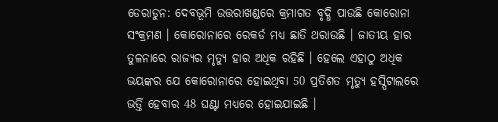ଡେରାଡୁନ: ଦେବଭୂମି ଉତ୍ତରାଖଣ୍ଡରେ କ୍ରମାଗତ ବୃଦ୍ଧି ପାଉଛି କୋରୋନା ସଂକ୍ରମଣ । କୋରୋନାରେ ରେକର୍ଡ ମଧ୍ୟ ଛାତି ଥରାଉଛି । ଜାତୀୟ ହାର ତୁଳନାରେ ରାଜ୍ୟର ମୃତ୍ୟୁ ହାର ଅଧିକ ରହିଛି । ହେଲେ ଏହାଠୁ ଅଧିକ ଭୟଙ୍କର ଯେ କୋରୋନାରେ ହୋଇଥିବା 50 ପ୍ରତିଶତ ମୃତ୍ୟୁ ହସ୍ପିଟାଲରେ ଭର୍ତ୍ତି ହେବାର 48 ଘଣ୍ଟା ମଧ୍ୟରେ ହୋଇଯାଇଛି ।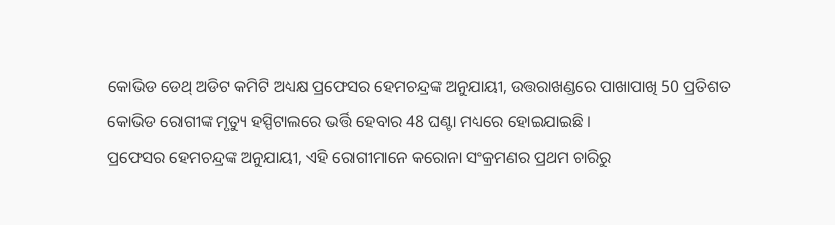କୋଭିଡ ଡେଥ୍ ଅଡିଟ କମିଟି ଅଧ୍ୟକ୍ଷ ପ୍ରଫେସର ହେମଚନ୍ଦ୍ରଙ୍କ ଅନୁଯାୟୀ, ଉତ୍ତରାଖଣ୍ଡରେ ପାଖାପାଖି 50 ପ୍ରତିଶତ କୋଭିଡ ରୋଗୀଙ୍କ ମୃତ୍ୟୁ ହସ୍ପିଟାଲରେ ଭର୍ତ୍ତି ହେବାର 48 ଘଣ୍ଟା ମଧ୍ୟରେ ହୋଇଯାଇଛି ।
ପ୍ରଫେସର ହେମଚନ୍ଦ୍ରଙ୍କ ଅନୁଯାୟୀ, ଏହି ରୋଗୀମାନେ କରୋନା ସଂକ୍ରମଣର ପ୍ରଥମ ଚାରିରୁ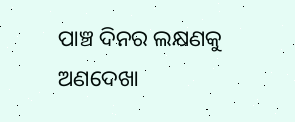ପାଞ୍ଚ ଦିନର ଲକ୍ଷଣକୁ ଅଣଦେଖା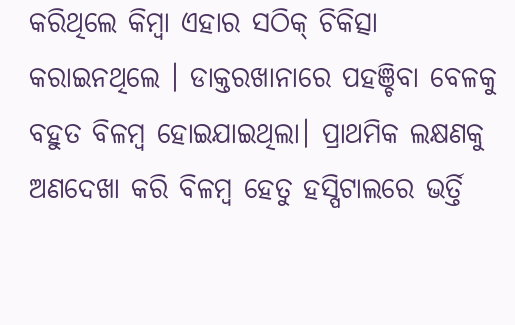କରିଥିଲେ କିମ୍ବା ଏହାର ସଠିକ୍ ଚିକିତ୍ସା କରାଇନଥିଲେ । ଡାକ୍ତରଖାନାରେ ପହଞ୍ଚିବା ବେଳକୁ ବହୁତ ବିଳମ୍ବ ହୋଇଯାଇଥିଲା। ପ୍ରାଥମିକ ଲକ୍ଷଣକୁ ଅଣଦେଖା କରି ବିଳମ୍ବ ହେତୁ ହସ୍ପିଟାଲରେ ଭର୍ତ୍ତି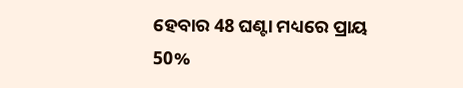ହେବାର 48 ଘଣ୍ଟା ମଧ୍ୟରେ ପ୍ରାୟ 50%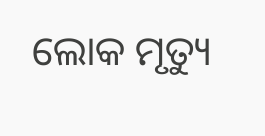ଲୋକ ମୃତ୍ୟୁ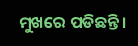ମୁଖରେ ପଡିଛନ୍ତି ।